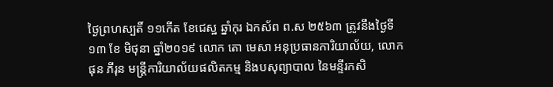ថ្ងៃព្រហស្បតិ៍ ១១កើត ខែជេស្ឋ ឆ្នាំកុរ ឯកស័ព ព.ស ២៥៦៣ ត្រូវនឹងថ្ងៃទី ១៣ ខែ មិថុនា ឆ្នាំ២០១៩ លោក តោ មេសា អនុប្រធានការិយាល័យ, លោក ផុន ភីរុន មន្រ្តីការិយាល័យផលិតកម្ម និងបសុព្យាបាល នៃមន្ទីរកសិ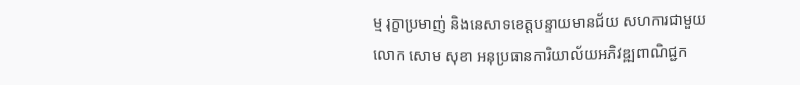ម្ម រុក្ខាប្រមាញ់ និងនេសាទខេត្តបន្ទាយមានជ័យ សហការជាមួយលោក សោម សុខា អនុប្រធានការិយាល័យអភិវឌ្ឍពាណិជ្ជក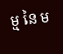ម្ម នៃ ម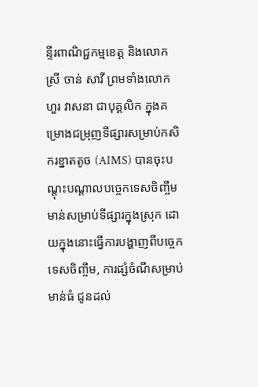ន្ទីរពាណិជ្ជកម្មខេត្ត និងលោកស្រី ចាន់ សាវី ព្រមទាំងលោក ហួរ វាសនា ជាបុគ្គលិក ក្នុងគម្រោងជម្រុញទីផ្សារសម្រាប់កសិករខ្នាតតូច (AIMS) បានចុះបណ្តុះបណ្តាលបច្ចេកទេសចិញ្ចឹមមាន់សម្រាប់ទីផ្សារក្នុងស្រុក ដោយក្នុងនោះធ្វើការបង្ហាញពីបច្ចេកទេសចិញ្ចឹម, ការផ្សំចំណីសម្រាប់មាន់ធំ ជូនដល់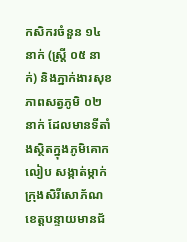កសិករចំនួន ១៤ នាក់ (ស្រ្តី ០៥ នាក់) និងភ្នាក់ងារសុខភាពសត្វភូមិ ០២ នាក់ ដែលមានទីតាំងស្ថិតក្នុងភូមិគោកលៀប សង្កាត់ម្កាក់ ក្រុងសិរីសោភ័ណ ខេត្តបន្ទាយមានជ័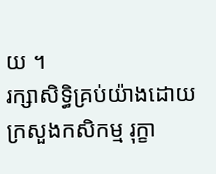យ ។
រក្សាសិទិ្ធគ្រប់យ៉ាងដោយ ក្រសួងកសិកម្ម រុក្ខា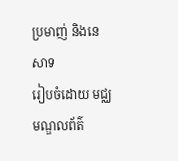ប្រមាញ់ និងនេសាទ
រៀបចំដោយ មជ្ឈមណ្ឌលព័ត៌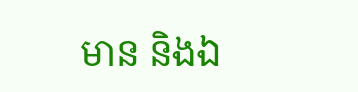មាន និងឯ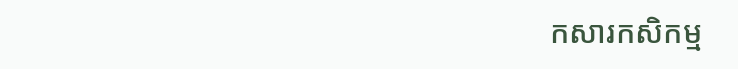កសារកសិកម្ម